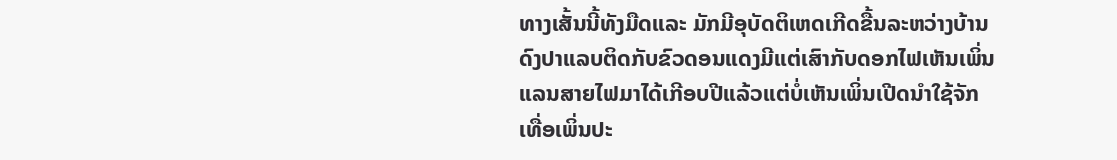ທາງເສັ້ນນີ້ທັງມືດແລະ ມັກມີອຸບັດຕິເຫດເກີດຂື້ນລະຫວ່າງບ້ານດົງປາແລບຕິດກັບຂົວດອນແດງມີແຕ່ເສົາກັບດອກໄຟເຫັນເພິ່ນແລນສາຍໄຟມາໄດ້ເກີອບປີແລ້ວແຕ່ບໍ່ເຫັນເພິ່ນເປີດນຳໃຊ້ຈັກເທື່ອເພິ່ນປະ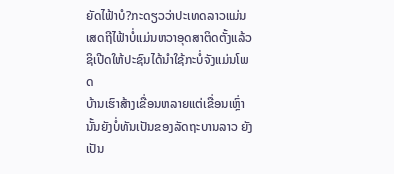ຍັດໄຟ້າບໍ?ກະດຽວວ່າປະເທດລາວແມ່ນເສດຖີໄຟ້າບໍ່ແມ່ນຫວາອຸດສາຕິດຕັ້ງແລ້ວຊິເປີດໃຫ້ປະຊົນໄດ້ນຳໃຊ້ກະບໍ່ຈັງແມ່ນໂພດ
ບ້ານເຮົາສ້າງເຂື່ອນຫລາຍແຕ່ເຂື່ອນເຫຼົ່ານັ້ນຍັງບໍ່ທັນເປັນຂອງລັດຖະບານລາວ ຍັງເປັນ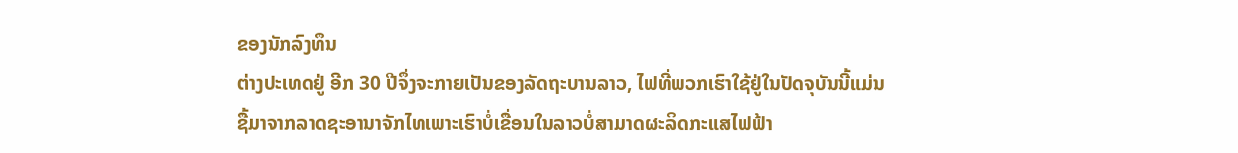ຂອງນັກລົງທຶນ
ຕ່າງປະເທດຢູ່ ອີກ 30 ປີຈຶ່ງຈະກາຍເປັນຂອງລັດຖະບານລາວ, ໄຟທີ່ພວກເຮົາໃຊ້ຢູ່ໃນປັດຈຸບັນນີ້ແມ່ນ
ຊື້ມາຈາກລາດຊະອານາຈັກໄທເພາະເຮົາບໍ່ເຂື່ອນໃນລາວບໍ່ສາມາດຜະລິດກະແສໄຟຟ້າ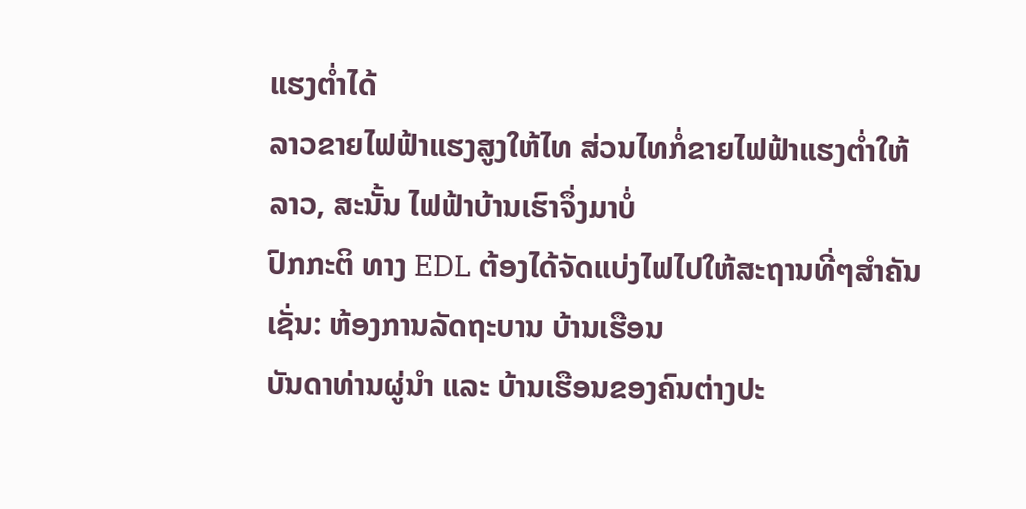ແຮງຕ່ຳໄດ້
ລາວຂາຍໄຟຟ້າແຮງສູງໃຫ້ໄທ ສ່ວນໄທກໍ່ຂາຍໄຟຟ້າແຮງຕ່ຳໃຫ້ລາວ, ສະນັ້ນ ໄຟຟ້າບ້ານເຮົາຈຶ່ງມາບໍ່
ປົກກະຕິ ທາງ EDL ຕ້ອງໄດ້ຈັດແບ່ງໄຟໄປໃຫ້ສະຖານທີ່ໆສຳຄັນເຊັ່ນ: ຫ້ອງການລັດຖະບານ ບ້ານເຮືອນ
ບັນດາທ່ານຜູ່ນຳ ແລະ ບ້ານເຮືອນຂອງຄົນຕ່າງປະ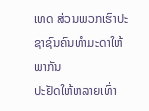ເທດ ສ່ວນພວກເຮົາປະຊາຊົນຄົນທຳມະດາໃຫ້ພາກັນ
ປະຢັດໃຫ້ຫລາຍເທົ່າ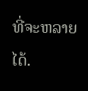ທີ່ຈະຫລາຍໄດ້.